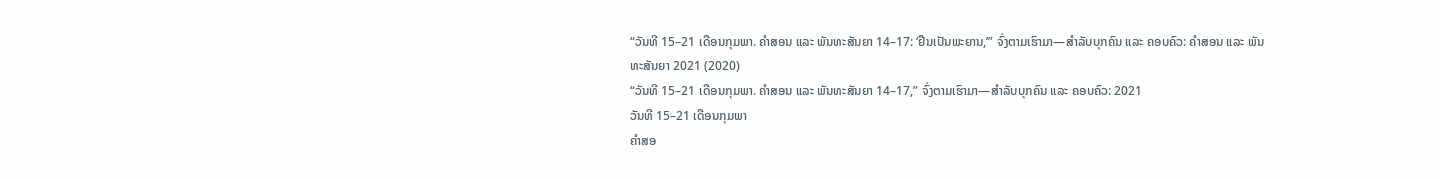“ວັນທີ 15–21 ເດືອນກຸມພາ. ຄຳສອນ ແລະ ພັນທະສັນຍາ 14–17: ‘ຢືນເປັນພະຍານ,’” ຈົ່ງຕາມເຮົາມາ—ສຳລັບບຸກຄົນ ແລະ ຄອບຄົວ: ຄຳສອນ ແລະ ພັນທະສັນຍາ 2021 (2020)
“ວັນທີ 15–21 ເດືອນກຸມພາ. ຄຳສອນ ແລະ ພັນທະສັນຍາ 14–17,” ຈົ່ງຕາມເຮົາມາ—ສຳລັບບຸກຄົນ ແລະ ຄອບຄົວ: 2021
ວັນທີ 15–21 ເດືອນກຸມພາ
ຄຳສອ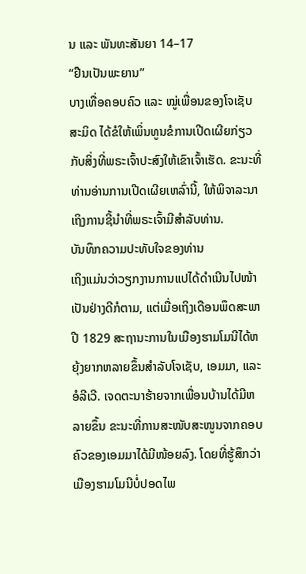ນ ແລະ ພັນທະສັນຍາ 14–17
“ຢືນເປັນພະຍານ”
ບາງເທື່ອຄອບຄົວ ແລະ ໝູ່ເພື່ອນຂອງໂຈເຊັບ ສະມິດ ໄດ້ຂໍໃຫ້ເພິ່ນທູນຂໍການເປີດເຜີຍກ່ຽວກັບສິ່ງທີ່ພຣະເຈົ້າປະສົງໃຫ້ເຂົາເຈົ້າເຮັດ. ຂະນະທີ່ທ່ານອ່ານການເປີດເຜີຍເຫລົ່ານີ້, ໃຫ້ພິຈາລະນາເຖິງການຊີ້ນຳທີ່ພຣະເຈົ້າມີສຳລັບທ່ານ.
ບັນທຶກຄວາມປະທັບໃຈຂອງທ່ານ
ເຖິງແມ່ນວ່າວຽກງານການແປໄດ້ດຳເນີນໄປໜ້າເປັນຢ່າງດີກໍຕາມ, ແຕ່ເມື່ອເຖິງເດືອນພຶດສະພາ ປີ 1829 ສະຖານະການໃນເມືອງຮາມໂມນີໄດ້ຫຍຸ້ງຍາກຫລາຍຂຶ້ນສຳລັບໂຈເຊັບ, ເອມມາ, ແລະ ອໍລີເວີ. ເຈດຕະນາຮ້າຍຈາກເພື່ອນບ້ານໄດ້ມີຫລາຍຂຶ້ນ ຂະນະທີ່ການສະໜັບສະໜູນຈາກຄອບຄົວຂອງເອມມາໄດ້ມີໜ້ອຍລົງ. ໂດຍທີ່ຮູ້ສຶກວ່າ ເມືອງຮາມໂມນີບໍ່ປອດໄພ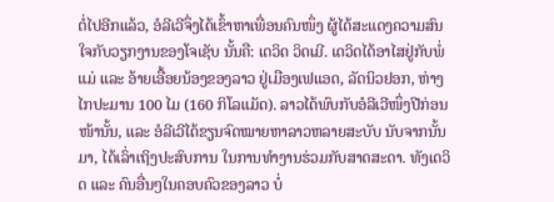ຕໍ່ໄປອີກແລ້ວ, ອໍລີເວີຈຶ່ງໄດ້ເຂົ້າຫາເພື່ອນຄົນໜຶ່ງ ຜູ້ໄດ້ສະແດງຄວາມສົນໃຈກັບວຽກງານຂອງໂຈເຊັບ ນັ້ນຄື: ເດວິດ ວິດເມີ. ເດວິດໄດ້ອາໄສຢູ່ກັບພໍ່ແມ່ ແລະ ອ້າຍເອື້ອຍນ້ອງຂອງລາວ ຢູ່ເມືອງເຟແອດ, ລັດນິວຢອກ, ຫ່າງໄກປະມານ 100 ໄມ (160 ກິໂລແມັດ). ລາວໄດ້ພົບກັບອໍລີເວີໜຶ່ງປີກ່ອນໜ້ານັ້ນ, ແລະ ອໍລີເວີໄດ້ຂຽນຈົດໝາຍຫາລາວຫລາຍສະບັບ ນັບຈາກນັ້ນມາ, ໄດ້ເລົ່າເຖິງປະສົບການ ໃນການທຳງານຮ່ວມກັບສາດສະດາ. ທັງເດວິດ ແລະ ຄົນອື່ນໆໃນຄອບຄົວຂອງລາວ ບໍ່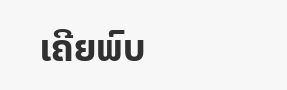ເຄີຍພົບ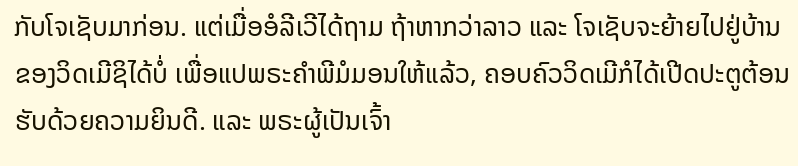ກັບໂຈເຊັບມາກ່ອນ. ແຕ່ເມື່ອອໍລີເວີໄດ້ຖາມ ຖ້າຫາກວ່າລາວ ແລະ ໂຈເຊັບຈະຍ້າຍໄປຢູ່ບ້ານຂອງວິດເມີຊິໄດ້ບໍ່ ເພື່ອແປພຣະຄຳພີມໍມອນໃຫ້ແລ້ວ, ຄອບຄົວວິດເມີກໍໄດ້ເປີດປະຕູຕ້ອນຮັບດ້ວຍຄວາມຍິນດີ. ແລະ ພຣະຜູ້ເປັນເຈົ້າ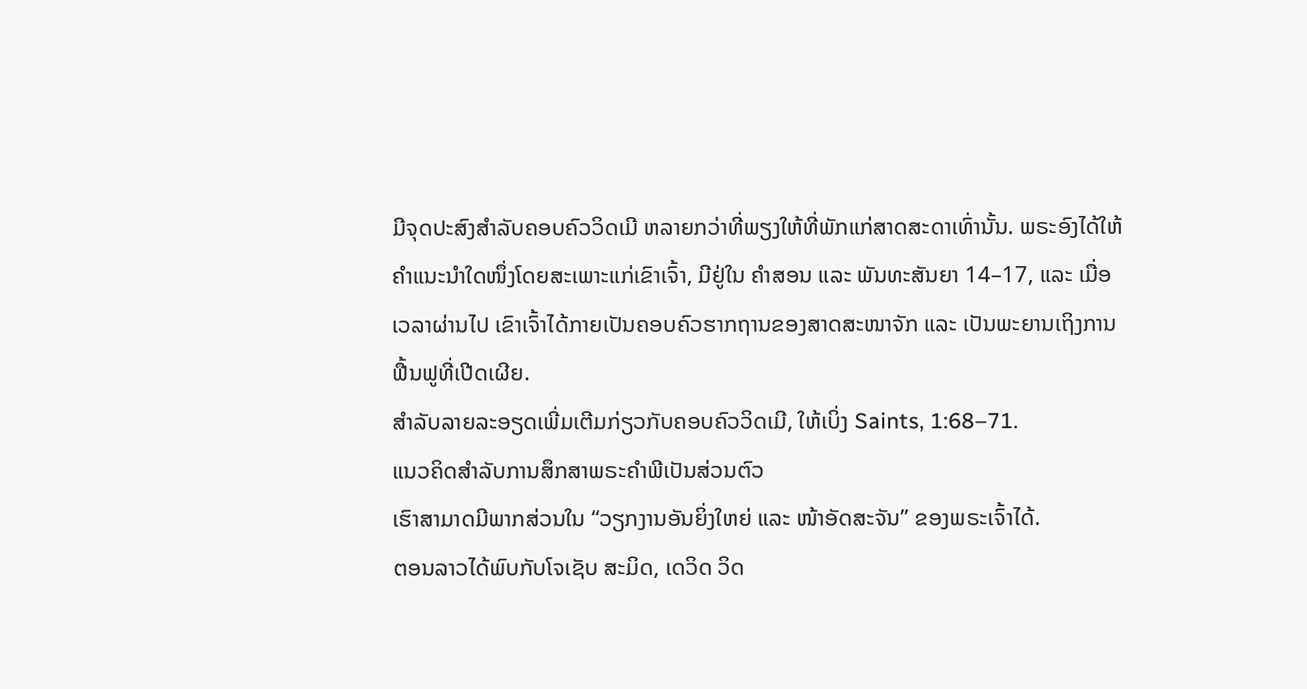ມີຈຸດປະສົງສຳລັບຄອບຄົວວິດເມີ ຫລາຍກວ່າທີ່ພຽງໃຫ້ທີ່ພັກແກ່ສາດສະດາເທົ່ານັ້ນ. ພຣະອົງໄດ້ໃຫ້ຄຳແນະນຳໃດໜຶ່ງໂດຍສະເພາະແກ່ເຂົາເຈົ້າ, ມີຢູ່ໃນ ຄຳສອນ ແລະ ພັນທະສັນຍາ 14–17, ແລະ ເມື່ອເວລາຜ່ານໄປ ເຂົາເຈົ້າໄດ້ກາຍເປັນຄອບຄົວຮາກຖານຂອງສາດສະໜາຈັກ ແລະ ເປັນພະຍານເຖິງການຟື້ນຟູທີ່ເປີດເຜີຍ.
ສຳລັບລາຍລະອຽດເພີ່ມເຕີມກ່ຽວກັບຄອບຄົວວິດເມີ, ໃຫ້ເບິ່ງ Saints, 1:68–71.
ແນວຄິດສຳລັບການສຶກສາພຣະຄຳພີເປັນສ່ວນຕົວ
ເຮົາສາມາດມີພາກສ່ວນໃນ “ວຽກງານອັນຍິ່ງໃຫຍ່ ແລະ ໜ້າອັດສະຈັນ” ຂອງພຣະເຈົ້າໄດ້.
ຕອນລາວໄດ້ພົບກັບໂຈເຊັບ ສະມິດ, ເດວິດ ວິດ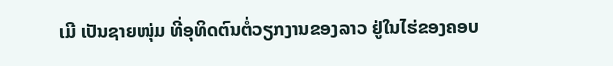ເມີ ເປັນຊາຍໜຸ່ມ ທີ່ອຸທິດຕົນຕໍ່ວຽກງານຂອງລາວ ຢູ່ໃນໄຮ່ຂອງຄອບ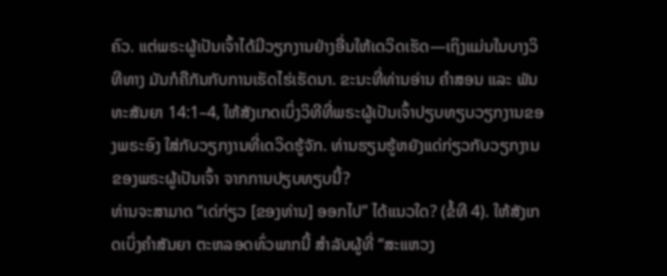ຄົວ. ແຕ່ພຣະຜູ້ເປັນເຈົ້າໄດ້ມີວຽກງານຢ່າງອື່ນໃຫ້ເດວິດເຮັດ—ເຖິງແມ່ນໃນບາງວິທີທາງ ມັນກໍຄືກັນກັບການເຮັດໄຮ່ເຮັດນາ. ຂະນະທີ່ທ່ານອ່ານ ຄຳສອນ ແລະ ພັນທະສັນຍາ 14:1–4, ໃຫ້ສັງເກດເບິ່ງວິທີທີ່ພຣະຜູ້ເປັນເຈົ້າປຽບທຽບວຽກງານຂອງພຣະອົງ ໃສ່ກັບວຽກງານທີ່ເດວິດຮູ້ຈັກ. ທ່ານຮຽນຮູ້ຫຍັງແດ່ກ່ຽວກັບວຽກງານຂອງພຣະຜູ້ເປັນເຈົ້າ ຈາກການປຽບທຽບນີ້?
ທ່ານຈະສາມາດ “ເດ່ກ່ຽວ [ຂອງທ່ານ] ອອກໄປ” ໄດ້ແນວໃດ? (ຂໍ້ທີ 4). ໃຫ້ສັງເກດເບິ່ງຄຳສັນຍາ ຕະຫລອດທົ່ວພາກນີ້ ສຳລັບຜູ້ທີ່ “ສະແຫວງ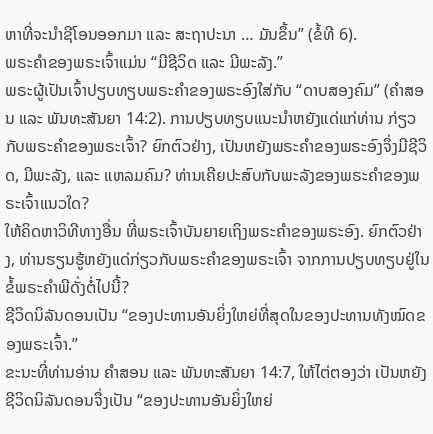ຫາທີ່ຈະນຳຊີໂອນອອກມາ ແລະ ສະຖາປະນາ … ມັນຂຶ້ນ” (ຂໍ້ທີ 6).
ພຣະຄຳຂອງພຣະເຈົ້າແມ່ນ “ມີຊີວິດ ແລະ ມີພະລັງ.”
ພຣະຜູ້ເປັນເຈົ້າປຽບທຽບພຣະຄຳຂອງພຣະອົງໃສ່ກັບ “ດາບສອງຄົມ” (ຄຳສອນ ແລະ ພັນທະສັນຍາ 14:2). ການປຽບທຽບແນະນຳຫຍັງແດ່ແກ່ທ່ານ ກ່ຽວກັບພຣະຄຳຂອງພຣະເຈົ້າ? ຍົກຕົວຢ່າງ, ເປັນຫຍັງພຣະຄຳຂອງພຣະອົງຈຶ່ງມີຊີວິດ, ມີພະລັງ, ແລະ ແຫລມຄົມ? ທ່ານເຄີຍປະສົບກັບພະລັງຂອງພຣະຄຳຂອງພຣະເຈົ້າແນວໃດ?
ໃຫ້ຄິດຫາວິທີທາງອື່ນ ທີ່ພຣະເຈົ້າບັນຍາຍເຖິງພຣະຄຳຂອງພຣະອົງ. ຍົກຕົວຢ່າງ, ທ່ານຮຽນຮູ້ຫຍັງແດ່ກ່ຽວກັບພຣະຄຳຂອງພຣະເຈົ້າ ຈາກການປຽບທຽບຢູ່ໃນຂໍ້ພຣະຄຳພີດັ່ງຕໍ່ໄປນີ້?
ຊີວິດນິລັນດອນເປັນ “ຂອງປະທານອັນຍິ່ງໃຫຍ່ທີ່ສຸດໃນຂອງປະທານທັງໝົດຂອງພຣະເຈົ້າ.”
ຂະນະທີ່ທ່ານອ່ານ ຄຳສອນ ແລະ ພັນທະສັນຍາ 14:7, ໃຫ້ໄຕ່ຕອງວ່າ ເປັນຫຍັງຊີວິດນິລັນດອນຈຶ່ງເປັນ “ຂອງປະທານອັນຍິ່ງໃຫຍ່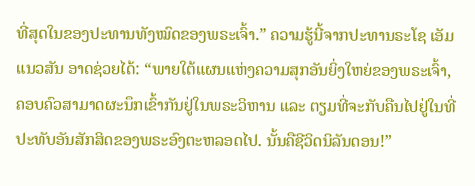ທີ່ສຸດໃນຂອງປະທານທັງໝົດຂອງພຣະເຈົ້າ.” ຄວາມຮູ້ນີ້ຈາກປະທານຣະໂຊ ເອັມ ແນວສັນ ອາດຊ່ວຍໄດ້: “ພາຍໃຕ້ແຜນແຫ່ງຄວາມສຸກອັນຍິ່ງໃຫຍ່ຂອງພຣະເຈົ້າ, ຄອບຄົວສາມາດຜະນຶກເຂົ້າກັນຢູ່ໃນພຣະວິຫານ ແລະ ຕຽມທີ່ຈະກັບຄືນໄປຢູ່ໃນທີ່ປະທັບອັນສັກສິດຂອງພຣະອົງຕະຫລອດໄປ. ນັ້ນຄືຊີວິດນິລັນດອນ!”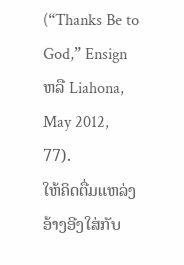(“Thanks Be to God,” Ensign ຫລື Liahona, May 2012, 77).
ໃຫ້ຄິດຕື່ມແຫລ່ງອ້າງອີງໃສ່ກັບ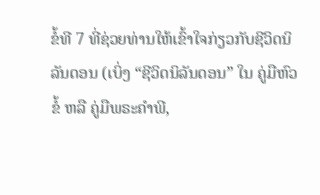ຂໍ້ທີ 7 ທີ່ຊ່ວຍທ່ານໃຫ້ເຂົ້າໃຈກ່ຽວກັບຊີວິດນິລັນດອນ (ເບິ່ງ “ຊີວິດນິລັນດອນ” ໃນ ຄູ່ມືຫົວຂໍ້ ຫລື ຄູ່ມືພຣະຄຳພີ,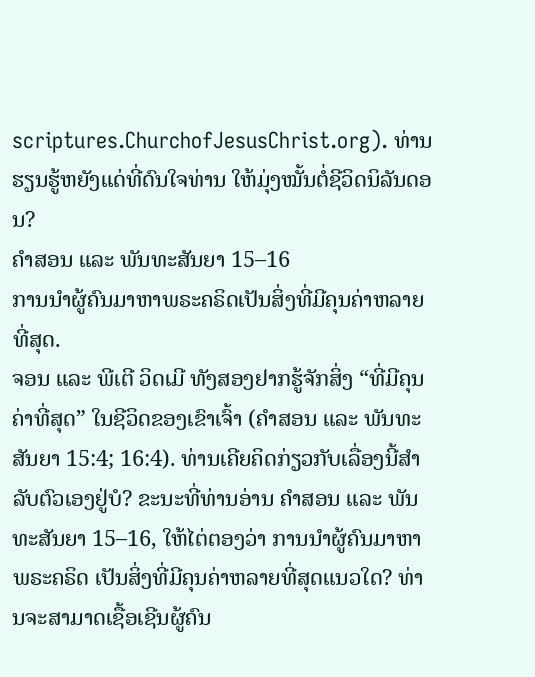scriptures.ChurchofJesusChrist.org). ທ່ານຮຽນຮູ້ຫຍັງແດ່ທີ່ດົນໃຈທ່ານ ໃຫ້ມຸ່ງໝັ້ນຕໍ່ຊີວິດນິລັນດອນ?
ຄຳສອນ ແລະ ພັນທະສັນຍາ 15–16
ການນຳຜູ້ຄົນມາຫາພຣະຄຣິດເປັນສິ່ງທີ່ມີຄຸນຄ່າຫລາຍທີ່ສຸດ.
ຈອນ ແລະ ພີເຕີ ວິດເມີ ທັງສອງຢາກຮູ້ຈັກສິ່ງ “ທີ່ມີຄຸນຄ່າທີ່ສຸດ” ໃນຊີວິດຂອງເຂົາເຈົ້າ (ຄຳສອນ ແລະ ພັນທະສັນຍາ 15:4; 16:4). ທ່ານເຄີຍຄິດກ່ຽວກັບເລື່ອງນີ້ສຳລັບຕົວເອງຢູ່ບໍ? ຂະນະທີ່ທ່ານອ່ານ ຄຳສອນ ແລະ ພັນທະສັນຍາ 15–16, ໃຫ້ໄຕ່ຕອງວ່າ ການນຳຜູ້ຄົນມາຫາພຣະຄຣິດ ເປັນສິ່ງທີ່ມີຄຸນຄ່າຫລາຍທີ່ສຸດແນວໃດ? ທ່ານຈະສາມາດເຊື້ອເຊີນຜູ້ຄົນ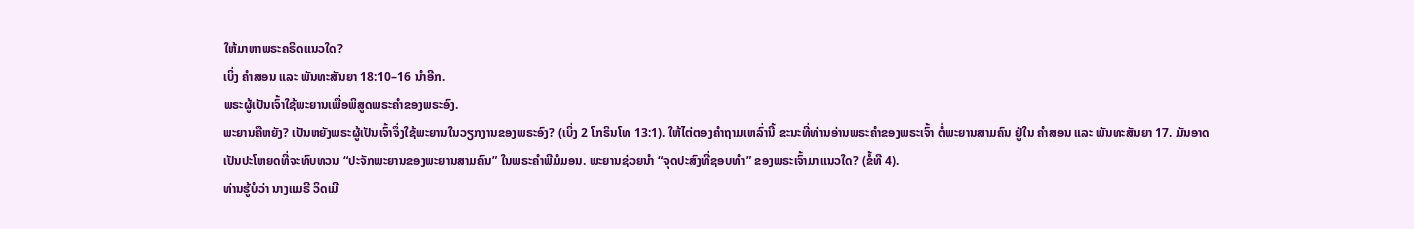ໃຫ້ມາຫາພຣະຄຣິດແນວໃດ?
ເບິ່ງ ຄຳສອນ ແລະ ພັນທະສັນຍາ 18:10–16 ນຳອີກ.
ພຣະຜູ້ເປັນເຈົ້າໃຊ້ພະຍານເພື່ອພິສູດພຣະຄຳຂອງພຣະອົງ.
ພະຍານຄືຫຍັງ? ເປັນຫຍັງພຣະຜູ້ເປັນເຈົ້າຈຶ່ງໃຊ້ພະຍານໃນວຽກງານຂອງພຣະອົງ? (ເບິ່ງ 2 ໂກຣິນໂທ 13:1). ໃຫ້ໄຕ່ຕອງຄຳຖາມເຫລົ່ານີ້ ຂະນະທີ່ທ່ານອ່ານພຣະຄຳຂອງພຣະເຈົ້າ ຕໍ່ພະຍານສາມຄົນ ຢູ່ໃນ ຄຳສອນ ແລະ ພັນທະສັນຍາ 17. ມັນອາດເປັນປະໂຫຍດທີ່ຈະທົບທວນ “ປະຈັກພະຍານຂອງພະຍານສາມຄົນ” ໃນພຣະຄຳພີມໍມອນ. ພະຍານຊ່ວຍນຳ “ຈຸດປະສົງທີ່ຊອບທຳ” ຂອງພຣະເຈົ້າມາແນວໃດ? (ຂໍ້ທີ 4).
ທ່ານຮູ້ບໍວ່າ ນາງແມຣີ ວິດເມີ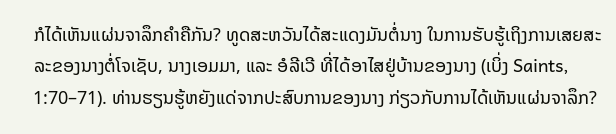ກໍໄດ້ເຫັນແຜ່ນຈາລຶກຄຳຄືກັນ? ທູດສະຫວັນໄດ້ສະແດງມັນຕໍ່ນາງ ໃນການຮັບຮູ້ເຖິງການເສຍສະລະຂອງນາງຕໍ່ໂຈເຊັບ, ນາງເອມມາ, ແລະ ອໍລີເວີ ທີ່ໄດ້ອາໄສຢູ່ບ້ານຂອງນາງ (ເບິ່ງ Saints, 1:70–71). ທ່ານຮຽນຮູ້ຫຍັງແດ່ຈາກປະສົບການຂອງນາງ ກ່ຽວກັບການໄດ້ເຫັນແຜ່ນຈາລຶກ?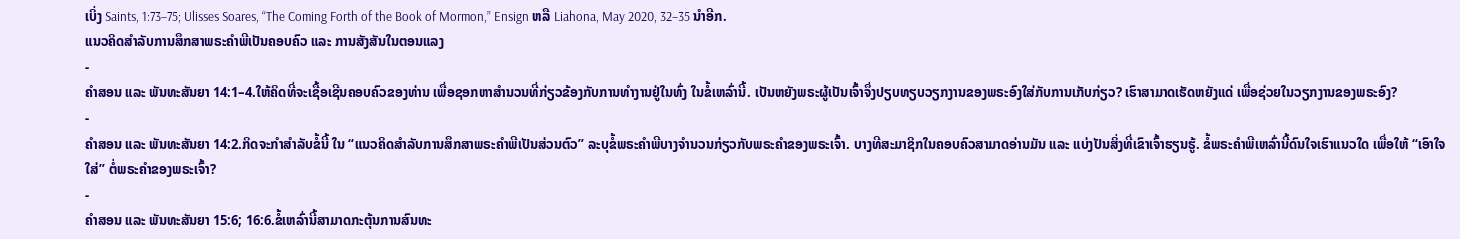ເບິ່ງ Saints, 1:73–75; Ulisses Soares, “The Coming Forth of the Book of Mormon,” Ensign ຫລື Liahona, May 2020, 32–35 ນຳອີກ.
ແນວຄິດສຳລັບການສຶກສາພຣະຄຳພີເປັນຄອບຄົວ ແລະ ການສັງສັນໃນຕອນແລງ
-
ຄຳສອນ ແລະ ພັນທະສັນຍາ 14:1–4.ໃຫ້ຄິດທີ່ຈະເຊື້ອເຊີນຄອບຄົວຂອງທ່ານ ເພື່ອຊອກຫາສຳນວນທີ່ກ່ຽວຂ້ອງກັບການທຳງານຢູ່ໃນທົ່ງ ໃນຂໍ້ເຫລົ່ານີ້. ເປັນຫຍັງພຣະຜູ້ເປັນເຈົ້າຈຶ່ງປຽບທຽບວຽກງານຂອງພຣະອົງໃສ່ກັບການເກັບກ່ຽວ? ເຮົາສາມາດເຮັດຫຍັງແດ່ ເພື່ອຊ່ວຍໃນວຽກງານຂອງພຣະອົງ?
-
ຄຳສອນ ແລະ ພັນທະສັນຍາ 14:2.ກິດຈະກຳສຳລັບຂໍ້ນີ້ ໃນ “ແນວຄິດສຳລັບການສຶກສາພຣະຄຳພີເປັນສ່ວນຕົວ” ລະບຸຂໍ້ພຣະຄຳພີບາງຈຳນວນກ່ຽວກັບພຣະຄຳຂອງພຣະເຈົ້າ. ບາງທີສະມາຊິກໃນຄອບຄົວສາມາດອ່ານມັນ ແລະ ແບ່ງປັນສິ່ງທີ່ເຂົາເຈົ້າຮຽນຮູ້. ຂໍ້ພຣະຄຳພີເຫລົ່ານີ້ດົນໃຈເຮົາແນວໃດ ເພື່ອໃຫ້ “ເອົາໃຈໃສ່” ຕໍ່ພຣະຄຳຂອງພຣະເຈົ້າ?
-
ຄຳສອນ ແລະ ພັນທະສັນຍາ 15:6; 16:6.ຂໍ້ເຫລົ່ານີ້ສາມາດກະຕຸ້ນການສົນທະ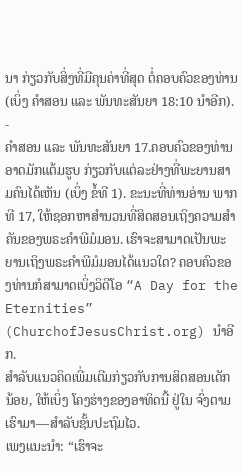ນາ ກ່ຽວກັບສິ່ງທີ່ມີຄຸນຄ່າທີ່ສຸດ ຕໍ່ຄອບຄົວຂອງທ່ານ (ເບິ່ງ ຄຳສອນ ແລະ ພັນທະສັນຍາ 18:10 ນຳອີກ).
-
ຄຳສອນ ແລະ ພັນທະສັນຍາ 17.ຄອບຄົວຂອງທ່ານອາດມັກແຕ້ມຮູບ ກ່ຽວກັບແຕ່ລະຢ່າງທີ່ພະຍານສາມຄົນໄດ້ເຫັນ (ເບິ່ງ ຂໍ້ທີ 1). ຂະນະທີ່ທ່ານອ່ານ ພາກທີ 17, ໃຫ້ຊອກຫາສຳນວນທີ່ສິດສອນເຖິງຄວາມສຳຄັນຂອງພຣະຄຳພີມໍມອນ. ເຮົາຈະສາມາດເປັນພະຍານເຖິງພຣະຄຳພີມໍມອນໄດ້ແນວໃດ? ຄອບຄົວຂອງທ່ານກໍສາມາດເບິ່ງວິດີໂອ “A Day for the Eternities” (ChurchofJesusChrist.org) ນຳອີກ.
ສຳລັບແນວຄິດເພີ່ມເຕີມກ່ຽວກັບການສິດສອນເດັກນ້ອຍ, ໃຫ້ເບິ່ງ ໂຄງຮ່າງຂອງອາທິດນີ້ ຢູ່ໃນ ຈົ່ງຕາມເຮົາມາ—ສຳລັບຊັ້ນປະຖົມໄວ.
ເພງແນະນຳ: “ເຮົາຈະ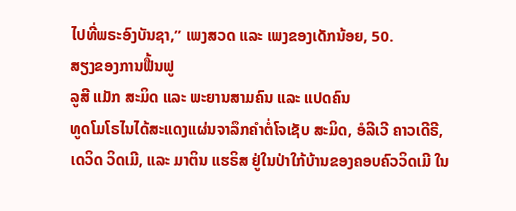ໄປທີ່ພຣະອົງບັນຊາ,” ເພງສວດ ແລະ ເພງຂອງເດັກນ້ອຍ, 50.
ສຽງຂອງການຟື້ນຟູ
ລູສີ ແມັກ ສະມິດ ແລະ ພະຍານສາມຄົນ ແລະ ແປດຄົນ
ທູດໂມໂຣໄນໄດ້ສະແດງແຜ່ນຈາລຶກຄຳຕໍ່ໂຈເຊັບ ສະມິດ, ອໍລີເວີ ຄາວເດີຣີ, ເດວິດ ວິດເມີ, ແລະ ມາຕິນ ແຮຣິສ ຢູ່ໃນປ່າໃກ້ບ້ານຂອງຄອບຄົວວິດເມີ ໃນ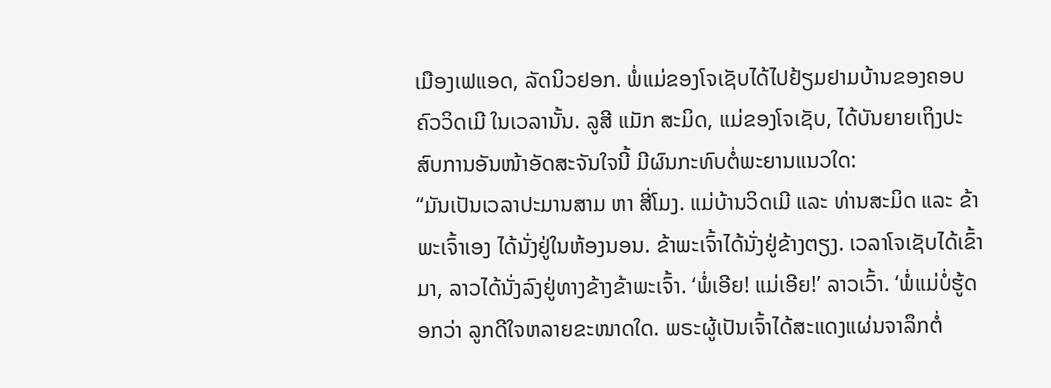ເມືອງເຟແອດ, ລັດນິວຢອກ. ພໍ່ແມ່ຂອງໂຈເຊັບໄດ້ໄປຢ້ຽມຢາມບ້ານຂອງຄອບຄົວວິດເມີ ໃນເວລານັ້ນ. ລູສີ ແມັກ ສະມິດ, ແມ່ຂອງໂຈເຊັບ, ໄດ້ບັນຍາຍເຖິງປະສົບການອັນໜ້າອັດສະຈັນໃຈນີ້ ມີຜົນກະທົບຕໍ່ພະຍານແນວໃດ:
“ມັນເປັນເວລາປະມານສາມ ຫາ ສີ່ໂມງ. ແມ່ບ້ານວິດເມີ ແລະ ທ່ານສະມິດ ແລະ ຂ້າພະເຈົ້າເອງ ໄດ້ນັ່ງຢູ່ໃນຫ້ອງນອນ. ຂ້າພະເຈົ້າໄດ້ນັ່ງຢູ່ຂ້າງຕຽງ. ເວລາໂຈເຊັບໄດ້ເຂົ້າມາ, ລາວໄດ້ນັ່ງລົງຢູ່ທາງຂ້າງຂ້າພະເຈົ້າ. ‘ພໍ່ເອີຍ! ແມ່ເອີຍ!’ ລາວເວົ້າ. ‘ພໍ່ແມ່ບໍ່ຮູ້ດອກວ່າ ລູກດີໃຈຫລາຍຂະໜາດໃດ. ພຣະຜູ້ເປັນເຈົ້າໄດ້ສະແດງແຜ່ນຈາລຶກຕໍ່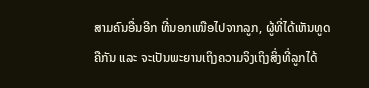ສາມຄົນອື່ນອີກ ທີ່ນອກເໜືອໄປຈາກລູກ, ຜູ້ທີ່ໄດ້ເຫັນທູດຄືກັນ ແລະ ຈະເປັນພະຍານເຖິງຄວາມຈິງເຖິງສິ່ງທີ່ລູກໄດ້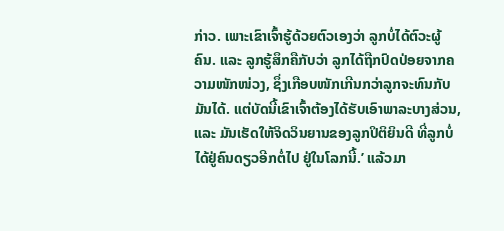ກ່າວ. ເພາະເຂົາເຈົ້າຮູ້ດ້ວຍຕົວເອງວ່າ ລູກບໍ່ໄດ້ຕົວະຜູ້ຄົນ. ແລະ ລູກຮູ້ສຶກຄືກັບວ່າ ລູກໄດ້ຖືກປົດປ່ອຍຈາກຄວາມໜັກໜ່ວງ, ຊຶ່ງເກືອບໜັກເກີນກວ່າລູກຈະທົນກັບມັນໄດ້. ແຕ່ບັດນີ້ເຂົາເຈົ້າຕ້ອງໄດ້ຮັບເອົາພາລະບາງສ່ວນ, ແລະ ມັນເຮັດໃຫ້ຈິດວິນຍານຂອງລູກປິຕິຍິນດີ ທີ່ລູກບໍ່ໄດ້ຢູ່ຄົນດຽວອີກຕໍ່ໄປ ຢູ່ໃນໂລກນີ້.’ ແລ້ວມາ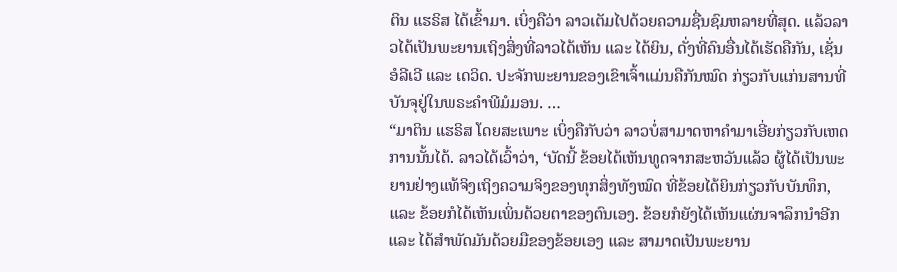ຕິນ ແຮຣິສ ໄດ້ເຂົ້າມາ. ເບິ່ງຄືວ່າ ລາວເຕັມໄປດ້ວຍຄວາມຊື່ນຊົມຫລາຍທີ່ສຸດ. ແລ້ວລາວໄດ້ເປັນພະຍານເຖິງສິ່ງທີ່ລາວໄດ້ເຫັນ ແລະ ໄດ້ຍິນ, ດັ່ງທີ່ຄົນອື່ນໄດ້ເຮັດຄືກັນ, ເຊັ່ນ ອໍລີເວີ ແລະ ເດວິດ. ປະຈັກພະຍານຂອງເຂົາເຈົ້າແມ່ນຄືກັນໝົດ ກ່ຽວກັບແກ່ນສານທີ່ບັນຈຸຢູ່ໃນພຣະຄຳພີມໍມອນ. …
“ມາຕິນ ແຮຣິສ ໂດຍສະເພາະ ເບິ່ງຄືກັບວ່າ ລາວບໍ່ສາມາດຫາຄຳມາເອີ່ຍກ່ຽວກັບເຫດການນັ້ນໄດ້. ລາວໄດ້ເວົ້າວ່າ, ‘ບັດນີ້ ຂ້ອຍໄດ້ເຫັນທູດຈາກສະຫວັນແລ້ວ ຜູ້ໄດ້ເປັນພະຍານຢ່າງແທ້ຈິງເຖິງຄວາມຈິງຂອງທຸກສິ່ງທັງໝົດ ທີ່ຂ້ອຍໄດ້ຍິນກ່ຽວກັບບັນທຶກ, ແລະ ຂ້ອຍກໍໄດ້ເຫັນເພິ່ນດ້ວຍຕາຂອງຕົນເອງ. ຂ້ອຍກໍຍັງໄດ້ເຫັນແຜ່ນຈາລຶກນຳອີກ ແລະ ໄດ້ສຳພັດມັນດ້ວຍມືຂອງຂ້ອຍເອງ ແລະ ສາມາດເປັນພະຍານ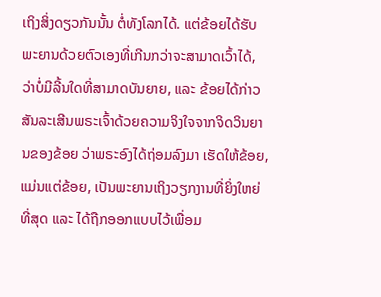ເຖິງສິ່ງດຽວກັນນັ້ນ ຕໍ່ທັງໂລກໄດ້. ແຕ່ຂ້ອຍໄດ້ຮັບພະຍານດ້ວຍຕົວເອງທີ່ເກີນກວ່າຈະສາມາດເວົ້າໄດ້, ວ່າບໍ່ມີລີ້ນໃດທີ່ສາມາດບັນຍາຍ, ແລະ ຂ້ອຍໄດ້ກ່າວສັນລະເສີນພຣະເຈົ້າດ້ວຍຄວາມຈິງໃຈຈາກຈິດວິນຍານຂອງຂ້ອຍ ວ່າພຣະອົງໄດ້ຖ່ອມລົງມາ ເຮັດໃຫ້ຂ້ອຍ, ແມ່ນແຕ່ຂ້ອຍ, ເປັນພະຍານເຖິງວຽກງານທີ່ຍິ່ງໃຫຍ່ທີ່ສຸດ ແລະ ໄດ້ຖືກອອກແບບໄວ້ເພື່ອມ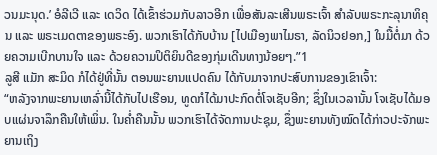ວນມະນຸດ.’ ອໍລີເວີ ແລະ ເດວິດ ໄດ້ເຂົ້າຮ່ວມກັບລາວອີກ ເພື່ອສັນລະເສີນພຣະເຈົ້າ ສຳລັບພຣະກະລຸນາທິຄຸນ ແລະ ພຣະເມດຕາຂອງພຣະອົງ. ພວກເຮົາໄດ້ກັບບ້ານ [ໄປເມືອງພາໄມຣາ, ລັດນິວຢອກ,] ໃນມື້ຕໍ່ມາ ດ້ວຍຄວາມເບີກບານໃຈ ແລະ ດ້ວຍຄວາມປິຕິຍິນດີຂອງກຸ່ມເດີນທາງນ້ອຍໆ.”1
ລູສີ ແມັກ ສະມິດ ກໍໄດ້ຢູ່ທີ່ນັ້ນ ຕອນພະຍານແປດຄົນ ໄດ້ກັບມາຈາກປະສົບການຂອງເຂົາເຈົ້າ:
“ຫລັງຈາກພະຍານເຫລົ່ານີ້ໄດ້ກັບໄປເຮືອນ, ທູດກໍໄດ້ມາປະກົດຕໍ່ໂຈເຊັບອີກ; ຊຶ່ງໃນເວລານັ້ນ ໂຈເຊັບໄດ້ມອບແຜ່ນຈາລຶກຄືນໃຫ້ເພິ່ນ. ໃນຄ່ຳຄືນນັ້ນ ພວກເຮົາໄດ້ຈັດການປະຊຸມ, ຊຶ່ງພະຍານທັງໝົດໄດ້ກ່າວປະຈັກພະຍານເຖິງ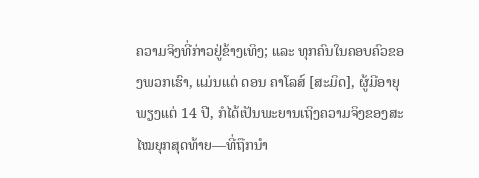ຄວາມຈິງທີ່ກ່າວຢູ່ຂ້າງເທິງ; ແລະ ທຸກຄົນໃນຄອບຄົວຂອງພວກເຮົາ, ແມ່ນແຕ່ ດອນ ຄາໂລສ໌ [ສະມິດ], ຜູ້ມີອາຍຸພຽງແຕ່ 14 ປີ, ກໍໄດ້ເປັນພະຍານເຖິງຄວາມຈິງຂອງສະໄໝຍຸກສຸດທ້າຍ—ທີ່ຖືກນຳ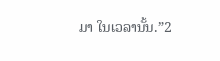ມາ ໃນເວລານັ້ນ.”2